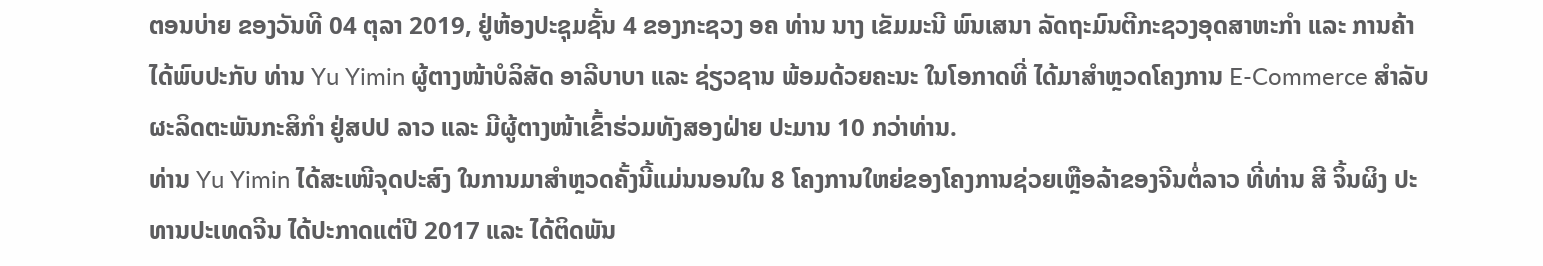ຕອນບ່າຍ ຂອງວັນທີ 04 ຕຸລາ 2019, ຢູ່ຫ້ອງປະຊຸມຊັ້ນ 4 ຂອງກະຊວງ ອຄ ທ່ານ ນາງ ເຂັມມະນີ ພົນເສນາ ລັດຖະມົນຕີກະຊວງອຸດສາຫະກຳ ແລະ ການຄ້າ ໄດ້ພົບປະກັບ ທ່ານ Yu Yimin ຜູ້ຕາງໜ້າບໍລິສັດ ອາລີບາບາ ແລະ ຊ່ຽວຊານ ພ້ອມດ້ວຍຄະນະ ໃນໂອກາດທີ່ ໄດ້ມາສໍາຫຼວດໂຄງການ E-Commerce ສໍາລັບຜະລິດຕະພັນກະສິກໍາ ຢູ່ສປປ ລາວ ແລະ ມີຜູ້ຕາງໜ້າເຂົ້າຮ່ວມທັງສອງຝ່າຍ ປະມານ 10 ກວ່າທ່ານ.
ທ່ານ Yu Yimin ໄດ້ສະເໜີຈຸດປະສົງ ໃນການມາສໍາຫຼວດຄັ້ງນີ້ແມ່ນນອນໃນ 8 ໂຄງການໃຫຍ່ຂອງໂຄງການຊ່ວຍເຫຼືອລ້າຂອງຈີນຕໍ່ລາວ ທີ່ທ່ານ ສີ ຈິ້ນຜິງ ປະທານປະເທດຈີນ ໄດ້ປະກາດແຕ່ປີ 2017 ແລະ ໄດ້ຕິດພັນ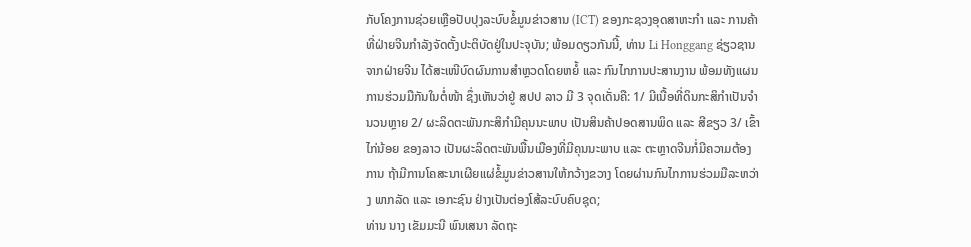ກັບໂຄງການຊ່ວຍເຫຼືອປັບປຸງລະບົບຂໍ້ມູນຂ່າວສານ (ICT) ຂອງກະຊວງອຸດສາຫະກໍາ ແລະ ການຄ້າ ທີ່ຝ່າຍຈີນກໍາລັງຈັດຕັ້ງປະຕິບັດຢູ່ໃນປະຈຸບັນ; ພ້ອມດຽວກັນນີ້, ທ່ານ Li Honggang ຊ່ຽວຊານຈາກຝ່າຍຈີນ ໄດ້ສະເໜີບົດຜົນການສໍາຫຼວດໂດຍຫຍໍ້ ແລະ ກົນໄກການປະສານງານ ພ້ອມທັງແຜນການຮ່ວມມືກັນໃນຕໍ່ໜ້າ ຊຶ່ງເຫັນວ່າຢູ່ ສປປ ລາວ ມີ 3 ຈຸດເດັ່ນຄື: 1/ ມີເນື້ອທີ່ດິນກະສິກໍາເປັນຈໍານວນຫຼາຍ 2/ ຜະລິດຕະພັນກະສິກໍາມີຄຸນນະພາບ ເປັນສິນຄ້າປອດສານພິດ ແລະ ສີຂຽວ 3/ ເຂົ້າໄກ່ນ້ອຍ ຂອງລາວ ເປັນຜະລິດຕະພັນພື້ນເມືອງທີ່ມີຄຸນນະພາບ ແລະ ຕະຫຼາດຈີນກໍ່ມີຄວາມຕ້ອງການ ຖ້າມີການໂຄສະນາເຜີຍແຜ່ຂໍ້ມູນຂ່າວສານໃຫ້ກວ້າງຂວາງ ໂດຍຜ່ານກົນໄກການຮ່ວມມືລະຫວ່າງ ພາກລັດ ແລະ ເອກະຊົນ ຢ່າງເປັນຕ່ອງໂສ້ລະບົບຄົບຊຸດ;
ທ່ານ ນາງ ເຂັມມະນີ ພົນເສນາ ລັດຖະ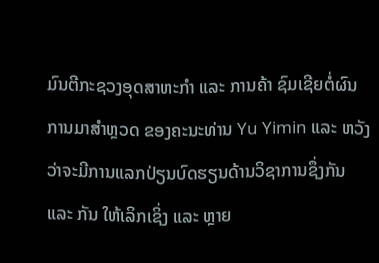ມົນຕີກະຊວງອຸດສາຫະກຳ ແລະ ການຄ້າ ຊົມເຊີຍຕໍ່ຜົນການມາສໍາຫຼວດ ຂອງຄະນະທ່ານ Yu Yimin ແລະ ຫວັງວ່າຈະມີການແລກປ່ຽນບົດຮຽນດ້ານວິຊາການຊຶ່ງກັນ ແລະ ກັນ ໃຫ້ເລິກເຊິ່ງ ແລະ ຫຼາຍ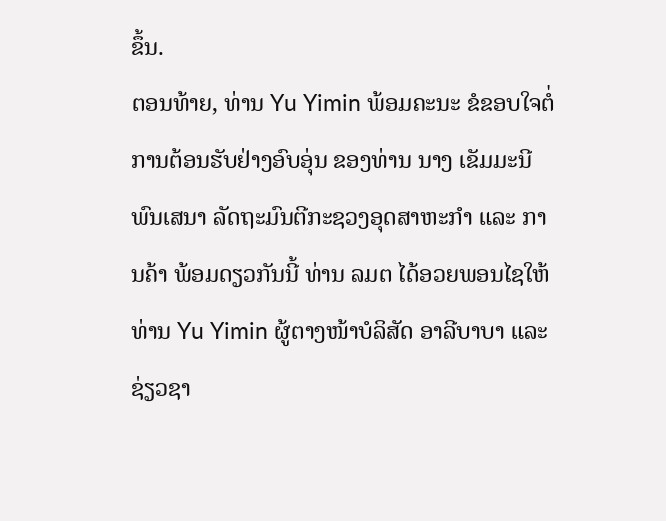ຂຶ້ນ.
ຕອນທ້າຍ, ທ່ານ Yu Yimin ພ້ອມຄະນະ ຂໍຂອບໃຈຕໍ່ການຕ້ອນຮັບຢ່າງອົບອຸ່ນ ຂອງທ່ານ ນາງ ເຂັມມະນີ ພົນເສນາ ລັດຖະມົນຕີກະຊວງອຸດສາຫະກຳ ແລະ ການຄ້າ ພ້ອມດຽວກັນນີ້ ທ່ານ ລມຕ ໄດ້ອວຍພອນໄຊໃຫ້ທ່ານ Yu Yimin ຜູ້ຕາງໜ້າບໍລິສັດ ອາລີບາບາ ແລະ ຊ່ຽວຊາ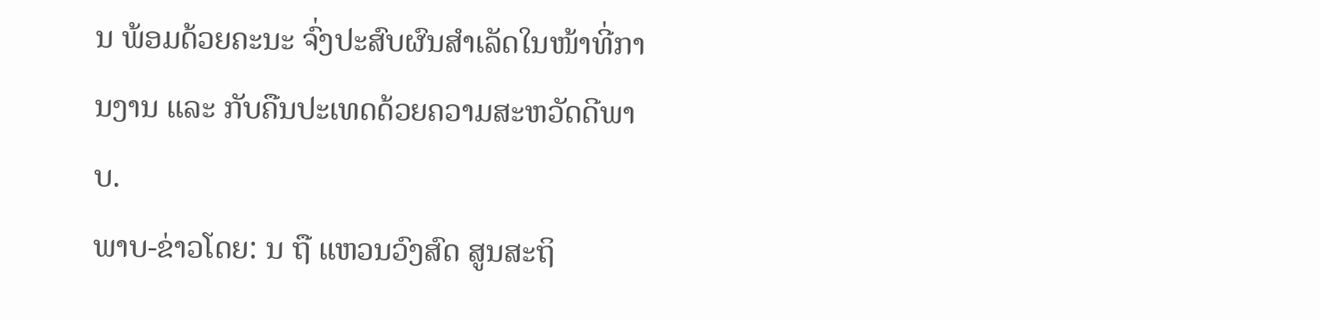ນ ພ້ອມດ້ວຍຄະນະ ຈົ່ງປະສົບຜົນສໍາເລັດໃນໜ້າທີ່ການງານ ແລະ ກັບຄືນປະເທດດ້ວຍຄວາມສະຫວັດດີພາບ.
ພາບ-ຂ່າວໂດຍ: ນ ຖື ແຫວນວົງສົດ ສູນສະຖິ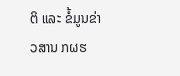ຕິ ແລະ ຂໍ້ມູນຂ່າວສານ ກຜຮ